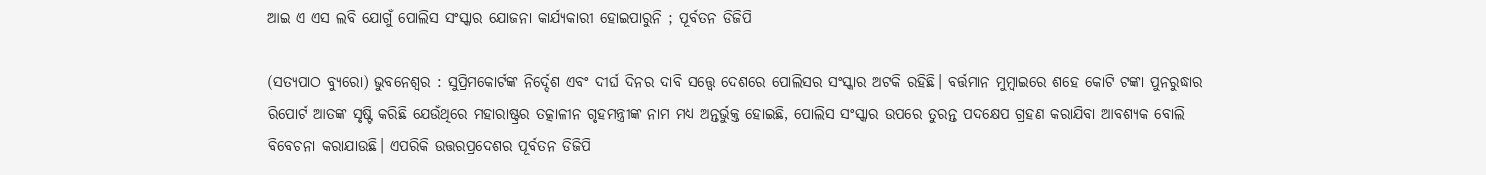ଆଇ ଏ ଏସ ଲବି ଯୋଗୁଁ ପୋଲିସ ସଂସ୍କାର ଯୋଜନା କାର୍ଯ୍ୟକାରୀ ହୋଇପାରୁନି ; ପୂର୍ବତନ ଡିଜିପି

(ସତ୍ୟପାଠ ବ୍ୟୁରୋ) ଭୁବନେଶ୍ୱର : ସୁପ୍ରିମକୋର୍ଟଙ୍କ ନିର୍ଦ୍ଦେଶ ଏବଂ ଦୀର୍ଘ ଦିନର ଦାବି ସତ୍ତ୍ୱେ ଦେଶରେ ପୋଲିସର ସଂସ୍କାର ଅଟକି ରହିଛି। ବର୍ତ୍ତମାନ ମୁମ୍ବାଇରେ ଶହେ କୋଟି ଟଙ୍କା ପୁନରୁଦ୍ଧାର ରିପୋର୍ଟ ଆତଙ୍କ ସୃଷ୍ଟି କରିଛି ଯେଉଁଥିରେ ମହାରାଷ୍ଟ୍ରର ତତ୍କାଳୀନ ଗୃହମନ୍ତ୍ରୀଙ୍କ ନାମ ମଧ୍ୟ ଅନ୍ତର୍ଭୁକ୍ତ ହୋଇଛି, ପୋଲିସ ସଂସ୍କାର ଉପରେ ତୁରନ୍ତ ପଦକ୍ଷେପ ଗ୍ରହଣ କରାଯିବା ଆବଶ୍ୟକ ବୋଲି ବିବେଚନା କରାଯାଉଛି। ଏପରିକି ଉତ୍ତରପ୍ରଦେଶର ପୂର୍ବତନ ଡିଜିପି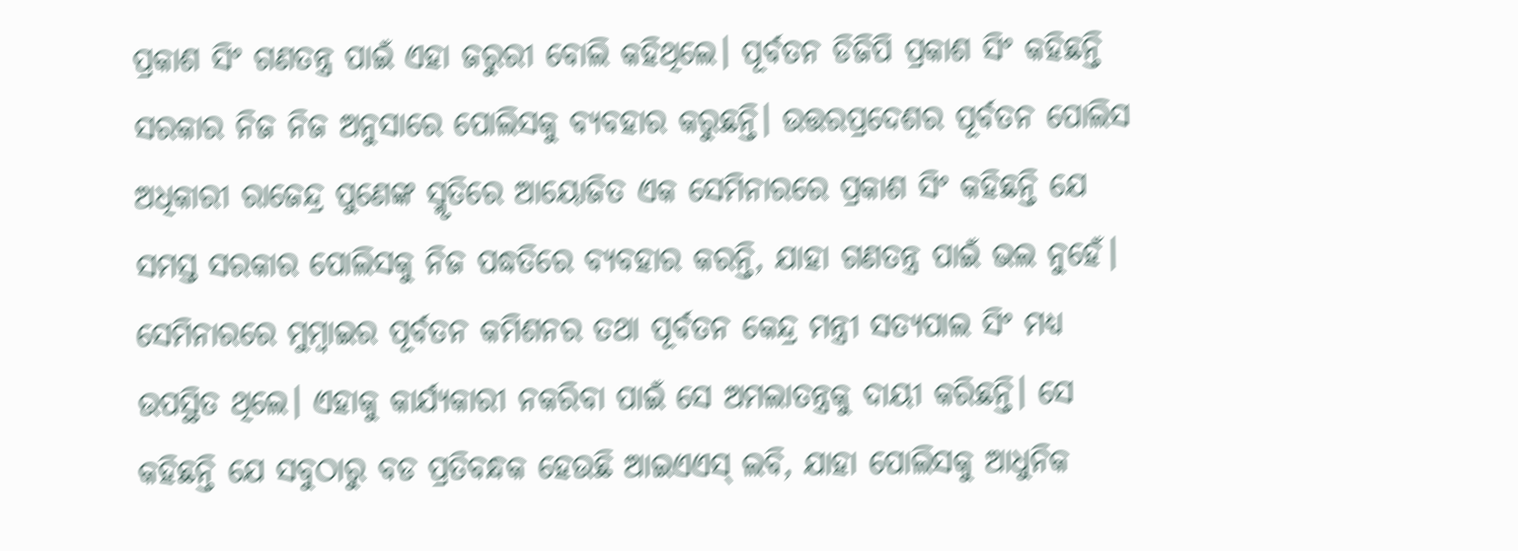ପ୍ରକାଶ ସିଂ ଗଣତନ୍ତ୍ର ପାଇଁ ଏହା ଜରୁରୀ ବୋଲି କହିଥିଲେ। ପୂର୍ବତନ ଡିଜିପି ପ୍ରକାଶ ସିଂ କହିଛନ୍ତି ସରକାର ନିଜ ନିଜ ଅନୁସାରେ ପୋଲିସକୁ ବ୍ୟବହାର କରୁଛନ୍ତି। ଉତ୍ତରପ୍ରଦେଶର ପୂର୍ବତନ ପୋଲିସ ଅଧିକାରୀ ରାଜେନ୍ଦ୍ର ପୁଣେଙ୍କ ସ୍ମୃତିରେ ଆୟୋଜିତ ଏକ ସେମିନାରରେ ପ୍ରକାଶ ସିଂ କହିଛନ୍ତି ଯେ ସମସ୍ତ ସରକାର ପୋଲିସକୁ ନିଜ ପଦ୍ଧତିରେ ବ୍ୟବହାର କରନ୍ତି, ଯାହା ଗଣତନ୍ତ୍ର ପାଇଁ ଭଲ ନୁହେଁ। ସେମିନାରରେ ମୁମ୍ବାଇର ପୂର୍ବତନ କମିଶନର ତଥା ପୂର୍ବତନ କେନ୍ଦ୍ର ମନ୍ତ୍ରୀ ସତ୍ୟପାଲ ସିଂ ମଧ୍ୟ ଉପସ୍ଥିତ ଥିଲେ। ଏହାକୁ କାର୍ଯ୍ୟକାରୀ ନକରିବା ପାଇଁ ସେ ଅମଲାତନ୍ତ୍ରକୁ ଦାୟୀ କରିଛନ୍ତି। ସେ କହିଛନ୍ତି ଯେ ସବୁଠାରୁ ବଡ ପ୍ରତିବନ୍ଧକ ହେଉଛି ଆଇଏଏସ୍ ଲବି, ଯାହା ପୋଲିସକୁ ଆଧୁନିକ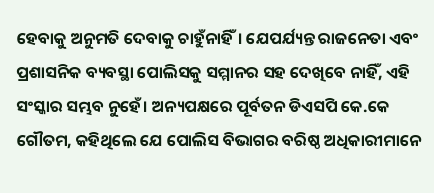ହେବାକୁ ଅନୁମତି ଦେବାକୁ ଚାହୁଁନାହିଁ। ଯେପର୍ଯ୍ୟନ୍ତ ରାଜନେତା ଏବଂ ପ୍ରଶାସନିକ ବ୍ୟବସ୍ଥା ପୋଲିସକୁ ସମ୍ମାନର ସହ ଦେଖିବେ ନାହିଁ, ଏହି ସଂସ୍କାର ସମ୍ଭବ ନୁହେଁ। ଅନ୍ୟପକ୍ଷରେ ପୂର୍ବତନ ଡିଏସପି କେ.କେ ଗୌତମ, କହିଥିଲେ ଯେ ପୋଲିସ ବିଭାଗର ବରିଷ୍ଠ ଅଧିକାରୀମାନେ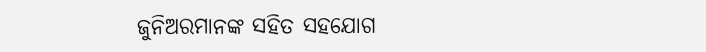ଜୁନିଅରମାନଙ୍କ ସହିତ ସହଯୋଗ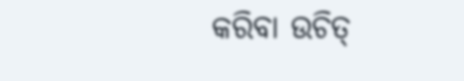କରିବା ଉଚିତ୍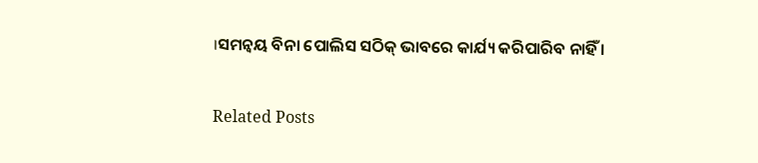।ସମନ୍ୱୟ ବିନା ପୋଲିସ ସଠିକ୍ ଭାବରେ କାର୍ଯ୍ୟ କରିପାରିବ ନାହିଁ ।

Related Posts